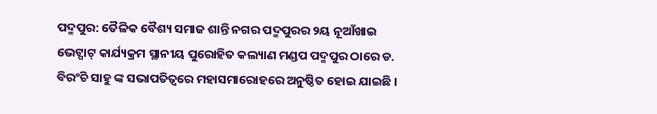ପଦ୍ମପୁର: ତୈଳିକ ବୈଶ୍ୟ ସମାଜ ଶାନ୍ତି ନଗର ପଦ୍ମପୁରର ୨ୟ ନୂଆଁଖାଇ ଭେଟ୍ଘାଟ୍ କାର୍ଯ୍ୟକ୍ରମ ସ୍ଥାନୀୟ ପୁରୋହିତ କଲ୍ୟାଣ ମଣ୍ଡପ ପଦ୍ମପୁର ଠାରେ ଡ. ବିରଂଚି ସାହୁ ଙ୍କ ସଭାପତିତ୍ୱରେ ମହାସମାରୋହରେ ଅନୁଷ୍ଠିତ ହୋଇ ଯାଇଛି ।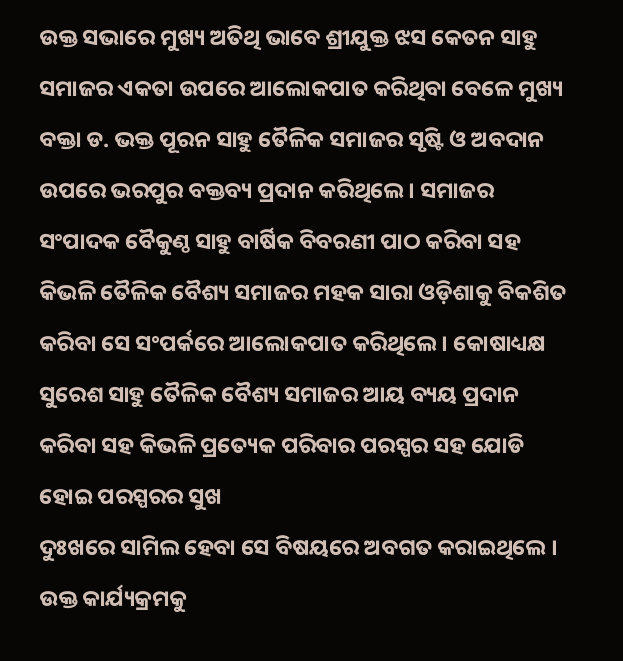ଉକ୍ତ ସଭାରେ ମୁଖ୍ୟ ଅତିଥି ଭାବେ ଶ୍ରୀଯୁକ୍ତ ଝସ କେତନ ସାହୁ ସମାଜର ଏକତା ଉପରେ ଆଲୋକପାତ କରିଥିବା ବେଳେ ମୁଖ୍ୟ ବକ୍ତା ଡ. ଭକ୍ତ ପୂରନ ସାହୁ ତୈଳିକ ସମାଜର ସୃଷ୍ଟି ଓ ଅବଦାନ ଉପରେ ଭରପୁର ବକ୍ତବ୍ୟ ପ୍ରଦାନ କରିଥିଲେ । ସମାଜର ସଂପାଦକ ବୈକୁଣ୍ଠ ସାହୁ ବାର୍ଷିକ ବିବରଣୀ ପାଠ କରିବା ସହ କିଭଳି ତୈଳିକ ବୈଶ୍ୟ ସମାଜର ମହକ ସାରା ଓଡ଼ିଶାକୁ ବିକଶିତ କରିବା ସେ ସଂପର୍କରେ ଆଲୋକପାତ କରିଥିଲେ । କୋଷାଧ୍ୟକ୍ଷ ସୁରେଶ ସାହୁ ତୈଳିକ ବୈଶ୍ୟ ସମାଜର ଆୟ ବ୍ୟୟ ପ୍ରଦାନ କରିବା ସହ କିଭଳି ପ୍ରତ୍ୟେକ ପରିବାର ପରସ୍ପର ସହ ଯୋଡି ହୋଇ ପରସ୍ପରର ସୁଖ
ଦୁଃଖରେ ସାମିଲ ହେବା ସେ ବିଷୟରେ ଅବଗତ କରାଇଥିଲେ । ଉକ୍ତ କାର୍ଯ୍ୟକ୍ରମକୁ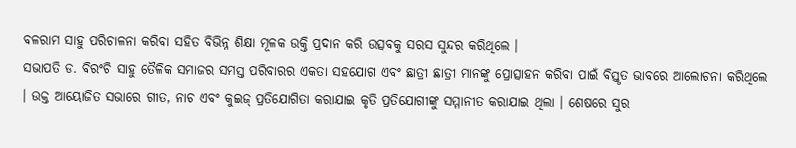ବଳରାମ ସାହୁ ପରିଚାଳନା କରିବା ସହିତ ବିଭିନ୍ନ ଶିକ୍ଷା ମୂଳକ ଉକ୍ତି ପ୍ରଦାନ କରି ଉତ୍ସବକୁ ସରସ ସୁନ୍ଦର କରିଥିଲେ ।
ସଭାପତି ଡ. ବିରଂଚି ସାହୁ ତୈଳିକ ସମାଜର ସମସ୍ତ ପରିବାରର ଏକତା ସହଯୋଗ ଏବଂ ଛାତ୍ରୀ ଛାତ୍ରୀ ମାନଙ୍କୁ ପ୍ରୋତ୍ସାହନ କରିବା ପାଇଁ ବିସ୍ତୃତ ଭାବରେ ଆଲୋଚନା କରିଥିଲେ । ଉକ୍ତ ଆୟୋଜିତ ସଭାରେ ଗୀତ, ନାଚ ଏବଂ କୁଇଜ୍ ପ୍ରତିଯୋଗିତା କରାଯାଇ କୃତି ପ୍ରତିଯୋଗୀଙ୍କୁ ସମ୍ମାନୀତ କରାଯାଇ ଥିଲା । ଶେଷରେ ସୁର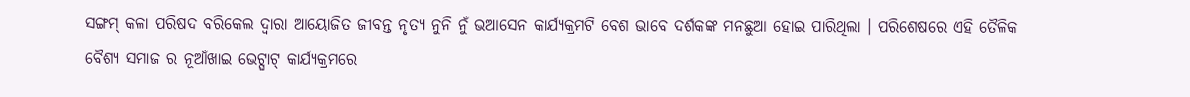ସଙ୍ଗମ୍ କଳା ପରିଷଦ ବରିକେଲ ଦ୍ୱାରା ଆୟୋଜିତ ଜୀବନ୍ତ ନୃତ୍ୟ ନୁନି ନୁଁ ଭଆସେନ କାର୍ଯ୍ୟକ୍ରମଟି ବେଶ ଭାବେ ଦର୍ଶକଙ୍କ ମନଛୁଆ ହୋଇ ପାରିଥିଲା । ପରିଶେଷରେ ଏହି ତୈଳିକ ବୈଶ୍ୟ ସମାଜ ର ନୂଆଁଖାଇ ଭେଟ୍ଘାଟ୍ କାର୍ଯ୍ୟକ୍ରମରେ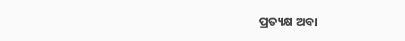ପ୍ରତ୍ୟକ୍ଷ ଅବା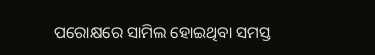ପରୋକ୍ଷରେ ସାମିଲ ହୋଇଥିବା ସମସ୍ତ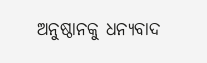ଅନୁଷ୍ଠାନକୁ ଧନ୍ୟବାଦ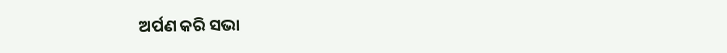ଅର୍ପଣ କରି ସଭା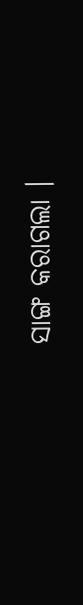ସାଙ୍ଗ କରାଗଲା ।